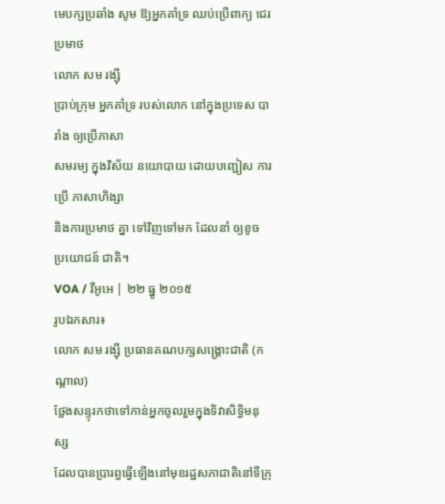មេបក្សប្រឆាំង សូម ឱ្យអ្នកគាំទ្រ ឈប់ប្រើពាក្យ ជេរប្រមាថ
លោក សម រង្ស៊ី
ប្រាប់ក្រុម អ្នកគាំទ្រ របស់លោក នៅក្នុងប្រទេស បារាំង ឲ្យប្រើភាសា
សមរម្យ ក្នុងវិស័យ នយោបាយ ដោយបញ្ជៀស ការប្រើ ភាសាហិង្សា
និងការប្រមាថ គ្នា ទៅវិញទៅមក ដែលនាំ ឲ្យខូច ប្រយោជន៍ ជាតិ។
VOA / វីអូអេ | ២២ ធ្នូ ២០១៥
រូបឯកសារ៖
លោក សម រង្ស៊ី ប្រធានគណបក្សសង្គ្រោះជាតិ (កណ្តាល)
ថ្លែងសន្ទុរកថាទៅកាន់អ្នកចូលរួមក្នុងទិវាសិទ្ធិមនុស្ស
ដែលបានប្រារព្ធធ្វើឡើងនៅមុខរដ្ឋសភាជាតិនៅទីក្រុ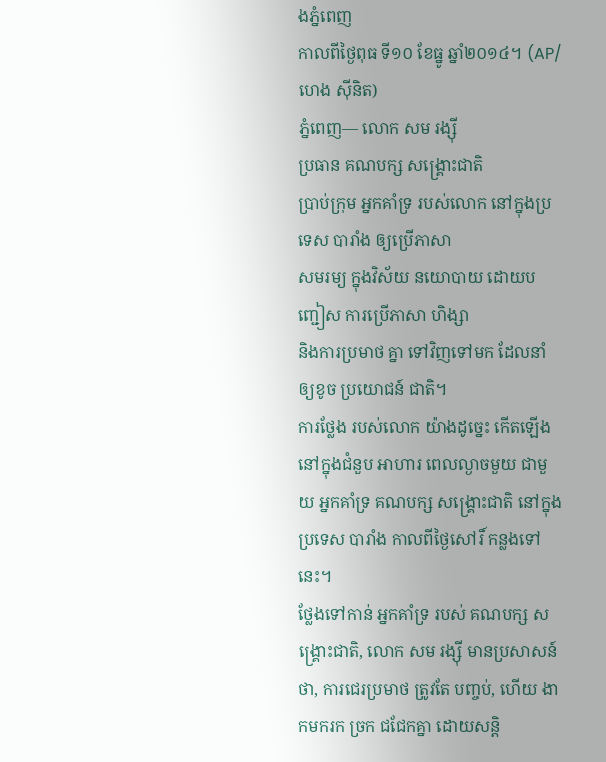ងភ្នំពេញ
កាលពីថ្ងៃពុធ ទី១០ ខែធ្នូ ឆ្នាំ២០១៤។ (AP/ហេង ស៊ីនិត)
ភ្នំពេញ— លោក សម រង្ស៊ី
ប្រធាន គណបក្ស សង្គ្រោះជាតិ
ប្រាប់ក្រុម អ្នកគាំទ្រ របស់លោក នៅក្នុងប្រទេស បារាំង ឲ្យប្រើភាសា
សមរម្យ ក្នុងវិស័យ នយោបាយ ដោយបញ្ជៀស ការប្រើភាសា ហិង្សា
និងការប្រមាថ គ្នា ទៅវិញទៅមក ដែលនាំ ឲ្យខូច ប្រយោជន៍ ជាតិ។
ការថ្លែង របស់លោក យ៉ាងដូច្នេះ កើតឡើង នៅក្នុងជំនួប អាហារ ពេលល្ងាចមួយ ជាមួយ អ្នកគាំទ្រ គណបក្ស សង្គ្រោះជាតិ នៅក្នុងប្រទេស បារាំង កាលពីថ្ងៃសៅរិ៍ កន្លងទៅនេះ។
ថ្លែងទៅកាន់ អ្នកគាំទ្រ របស់ គណបក្ស សង្គ្រោះជាតិ, លោក សម រង្ស៊ី មានប្រសាសន៍ ថា, ការជេរប្រមាថ ត្រូវតែ បញ្ចប់, ហើយ ងាកមករក ច្រក ជជែកគ្នា ដោយសន្តិ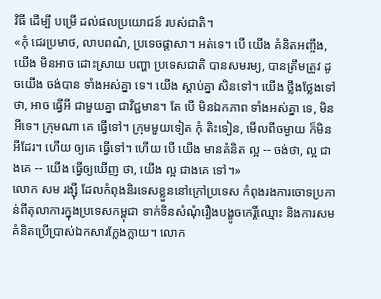វិធី ដើម្បី បម្រើ ដល់ផលប្រយោជន៍ របស់ជាតិ។
«កុំ ជេរប្រមាថ, លាបពណ៌, ប្រទេចផ្តាសា។ អត់ទេ។ បើ យើង គំនិតអញ្ចឹង, យើង មិនអាច ដោះស្រាយ បញ្ហា ប្រទេសជាតិ បានសមរម្យ, បានត្រឹមត្រូវ ដូចយើង ចង់បាន ទាំងអស់គ្នា ទេ។ យើង ស្តាប់គ្នា សិនទៅ។ យើង ថ្លឹងថ្លែងទៅ ថា, អាច ធ្វើអី ជាមួយគ្នា ជាវិជ្ជមាន។ តែ បើ មិនឯកភាព ទាំងអស់គ្នា ទេ, មិន អីទេ។ ក្រុមណា គេ ធ្វើទៅ។ ក្រុមមួយទៀត កុំ តិះទៀន, មើលពីចម្ងាយ ក៏មិន អីដែរ។ ហើយ ឲ្យគេ ធ្វើទៅ។ ហើយ បើ យើង មានគំនិត ល្អ -- ចង់ថា, ល្អ ជាងគេ -- យើង ធ្វើឲ្យឃើញ ថា, យើង ល្អ ជាងគេ ទៅ។»
លោក សម រង្ស៊ី ដែលកំពុងនិរទេសខ្លួននៅក្រៅប្រទេស កំពុងរងការចោទប្រកាន់ពីតុលាការក្នុងប្រទេសកម្ពុជា ទាក់ទិនសំណុំរឿងបង្ខូចកេរ្តិ៍ឈ្មោះ និងការសមគំនិតប្រើប្រាស់ឯកសារក្លែងក្លាយ។ លោក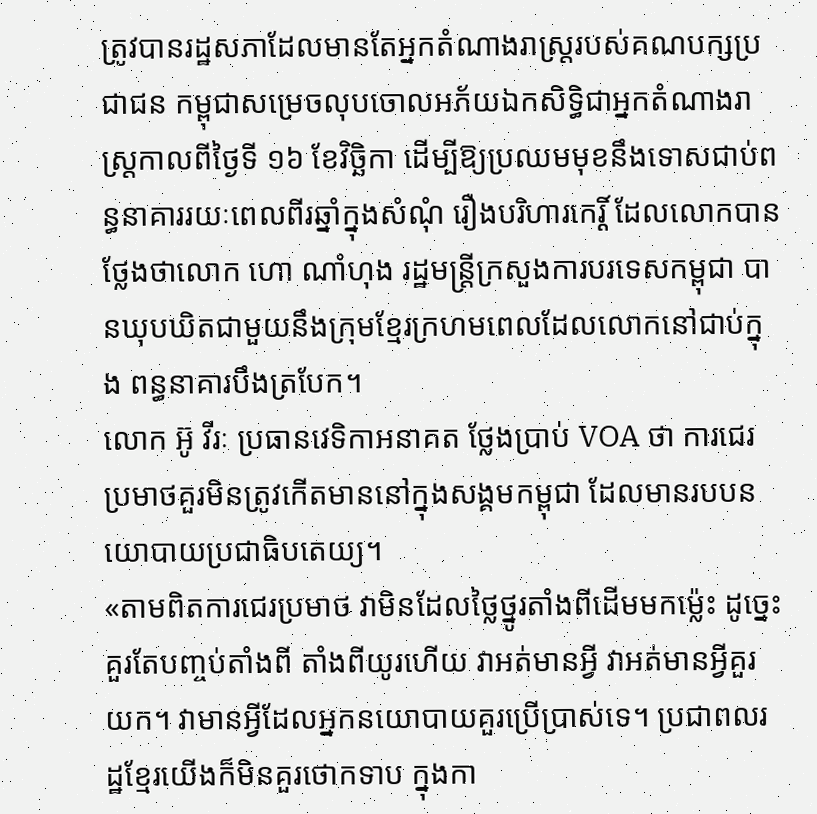ត្រូវបានរដ្ឋសភាដែលមានតែអ្នកតំណាងរាស្រ្តរបស់គណបក្សប្រជាជន កម្ពុជាសម្រេចលុបចោលអភ័យឯកសិទ្ធិជាអ្នកតំណាងរាស្រ្តកាលពីថ្ងៃទី ១៦ ខែវិច្ឆិកា ដើម្បីឱ្យប្រឈមមុខនឹងទោសជាប់ពន្ធនាគាររយៈពេលពីរឆ្នាំក្នុងសំណុំ រឿងបរិហារកេរ្តិ៍ ដែលលោកបានថ្លែងថាលោក ហោ ណាំហុង រដ្ឋមន្ត្រីក្រសួងការបរទេសកម្ពុជា បានឃុបឃិតជាមួយនឹងក្រុមខ្មែរក្រហមពេលដែលលោកនៅជាប់ក្នុង ពន្ធនាគារបឹងត្របែក។
លោក អ៊ូ វីរៈ ប្រធានវេទិកាអនាគត ថ្លែងប្រាប់ VOA ថា ការជេរប្រមាថគួរមិនត្រូវកើតមាននៅក្នុងសង្គមកម្ពុជា ដែលមានរបបនយោបាយប្រជាធិបតេយ្យ។
«តាមពិតការជេរប្រមាថ វាមិនដែលថ្លៃថ្នូរតាំងពីដើមមកម្ល៉េះ ដូច្នេះគួរតែបញ្ចប់តាំងពី តាំងពីយូរហើយ វាអត់មានអ្វី វាអត់មានអ្វីគួរយក។ វាមានអ្វីដែលអ្នកនយោបាយគួរប្រើប្រាស់ទេ។ ប្រជាពលរដ្ឋខ្មែរយើងក៏មិនគួរថោកទាប ក្នុងកា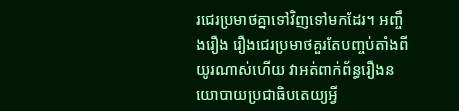រជេរប្រមាថគ្នាទៅវិញទៅមកដែរ។ អញ្ចឹងរឿង រឿងជេរប្រមាថគួរតែបញ្ចប់តាំងពីយូរណាស់ហើយ វាអត់ពាក់ព័ន្ធរឿងនយោបាយប្រជាធិបតេយ្យអ្វី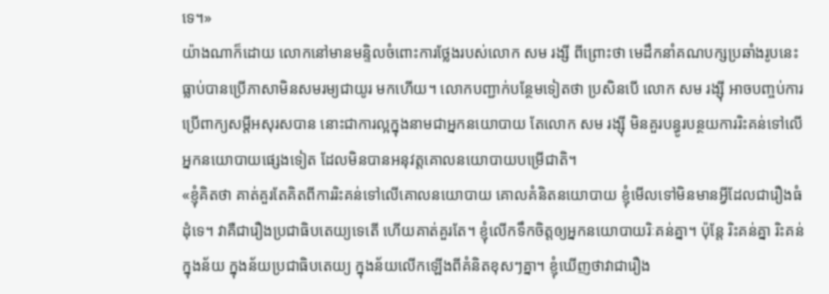ទេ។»
យ៉ាងណាក៏ដោយ លោកនៅមានមន្ទិលចំពោះការថ្លែងរបស់លោក សម រង្សី ពីព្រោះថា មេដឹកនាំគណបក្សប្រឆាំងរូបនេះធ្លាប់បានប្រើភាសាមិនសមរម្យជាយូរ មកហើយ។ លោកបញ្ជាក់បន្ថែមទៀតថា ប្រសិនបើ លោក សម រង្ស៊ី អាចបញ្ចប់ការប្រើពាក្យសម្តីអសុរសបាន នោះជាការល្អក្នុងនាមជាអ្នកនយោបាយ តែលោក សម រង្ស៊ី មិនគួរបន្ធូរបន្ថយការរិះគន់ទៅលើអ្នកនយោបាយផ្សេងទៀត ដែលមិនបានអនុវត្តគោលនយោបាយបម្រើជាតិ។
«ខ្ញុំគិតថា គាត់គួរតែគិតពីការរិះគន់ទៅលើគោលនយោបាយ គោលគំនិតនយោបាយ ខ្ញុំមើលទៅមិនមានអ្វីដែលជារឿងធំដុំទេ។ វាគឺជារឿងប្រជាធិបតេយ្យទេតើ ហើយគាត់គួរតែ។ ខ្ញុំលើកទឹកចិត្តឲ្យអ្នកនយោបាយរិៈគន់គ្នា។ ប៉ុន្តែ រិះគន់គ្នា រិះគន់ក្នុងន័យ ក្នុងន័យប្រជាធិបតេយ្យ ក្នុងន័យលើកឡើងពីគំនិតខុសៗគ្នា។ ខ្ញុំឃើញថាវាជារឿង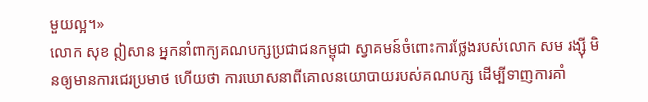មួយល្អ។»
លោក សុខ ឦសាន អ្នកនាំពាក្យគណបក្សប្រជាជនកម្ពុជា ស្វាគមន៍ចំពោះការថ្លែងរបស់លោក សម រង្ស៊ី មិនឲ្យមានការជេរប្រមាថ ហើយថា ការឃោសនាពីគោលនយោបាយរបស់គណបក្ស ដើម្បីទាញការគាំ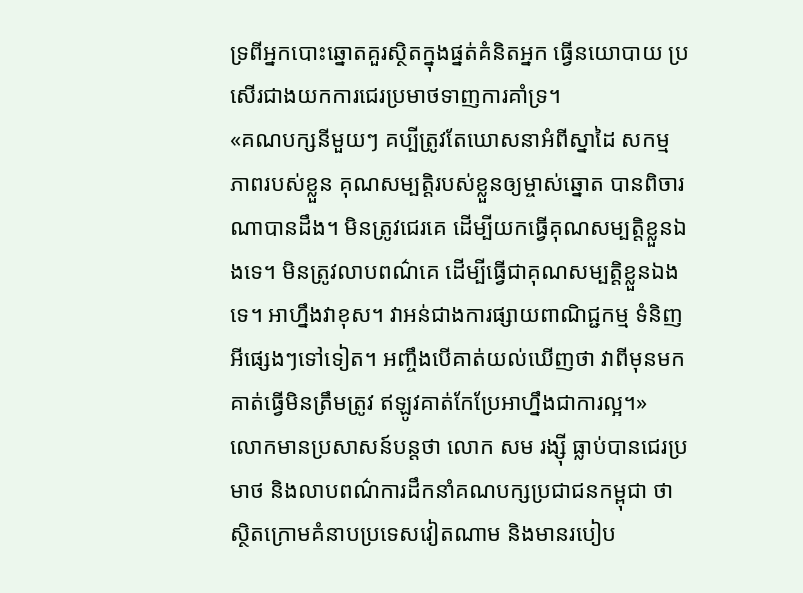ទ្រពីអ្នកបោះឆ្នោតគួរស្ថិតក្នុងផ្នត់គំនិតអ្នក ធ្វើនយោបាយ ប្រសើរជាងយកការជេរប្រមាថទាញការគាំទ្រ។
«គណបក្សនីមួយៗ គប្បីត្រូវតែឃោសនាអំពីស្នាដៃ សកម្មភាពរបស់ខ្លួន គុណសម្បតិ្តរបស់ខ្លួនឲ្យម្ចាស់ឆ្នោត បានពិចារណាបានដឹង។ មិនត្រូវជេរគេ ដើម្បីយកធ្វើគុណសម្បត្តិខ្លួនឯងទេ។ មិនត្រូវលាបពណ៌គេ ដើម្បីធ្វើជាគុណសម្បត្តិខ្លួនឯងទេ។ អាហ្នឹងវាខុស។ វាអន់ជាងការផ្សាយពាណិជ្ជកម្ម ទំនិញអីផ្សេងៗទៅទៀត។ អញ្ចឹងបើគាត់យល់ឃើញថា វាពីមុនមកគាត់ធ្វើមិនត្រឹមត្រូវ ឥឡូវគាត់កែប្រែអាហ្នឹងជាការល្អ។»
លោកមានប្រសាសន៍បន្តថា លោក សម រង្ស៊ី ធ្លាប់បានជេរប្រមាថ និងលាបពណ៌ការដឹកនាំគណបក្សប្រជាជនកម្ពុជា ថា ស្ថិតក្រោមគំនាបប្រទេសវៀតណាម និងមានរបៀប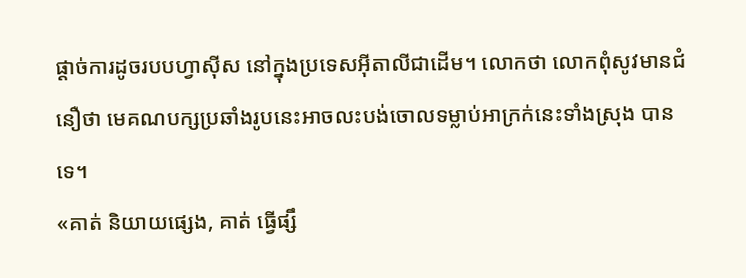ផ្តាច់ការដូចរបបហ្វាស៊ីស នៅក្នុងប្រទេសអ៊ីតាលីជាដើម។ លោកថា លោកពុំសូវមានជំនឿថា មេគណបក្សប្រឆាំងរូបនេះអាចលះបង់ចោលទម្លាប់អាក្រក់នេះទាំងស្រុង បានទេ។
«គាត់ និយាយផ្សេង, គាត់ ធ្វើផ្សឹ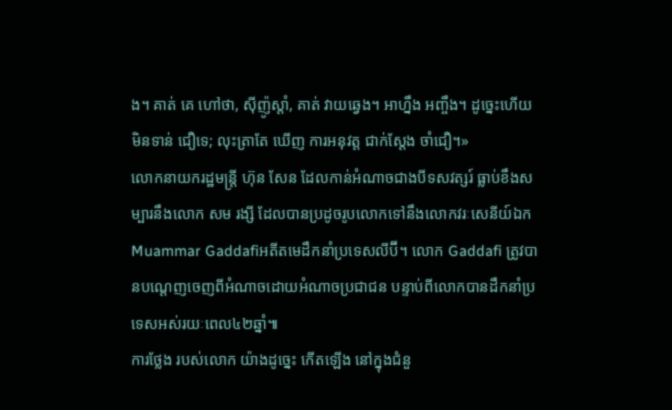ង។ គាត់ គេ ហៅថា, ស៊ីញ៉ូស្តាំ, គាត់ វាយឆ្វេង។ អាហ្នឹង អញ្ចឹង។ ដូច្នេះហើយ មិនទាន់ ជឿទេ; លុះត្រាតែ ឃើញ ការអនុវត្ត ជាក់ស្តែង ចាំជឿ។»
លោកនាយករដ្ឋមន្ត្រី ហ៊ុន សែន ដែលកាន់អំណាចជាងបីទសវត្សរ៍ ធ្លាប់ខឹងសម្បារនឹងលោក សម រង្សី ដែលបានប្រដូចរូបលោកទៅនឹងលោកវរៈសេនីយ៍ឯក Muammar Gaddafiអតីតមេដឹកនាំប្រទេសលីប៊ី។ លោក Gaddafi ត្រូវបានបណ្តេញចេញពីអំណាចដោយអំណាចប្រជាជន បន្ទាប់ពីលោកបានដឹកនាំប្រទេសអស់រយៈពេល៤២ឆ្នាំ៕
ការថ្លែង របស់លោក យ៉ាងដូច្នេះ កើតឡើង នៅក្នុងជំនួ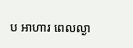ប អាហារ ពេលល្ងា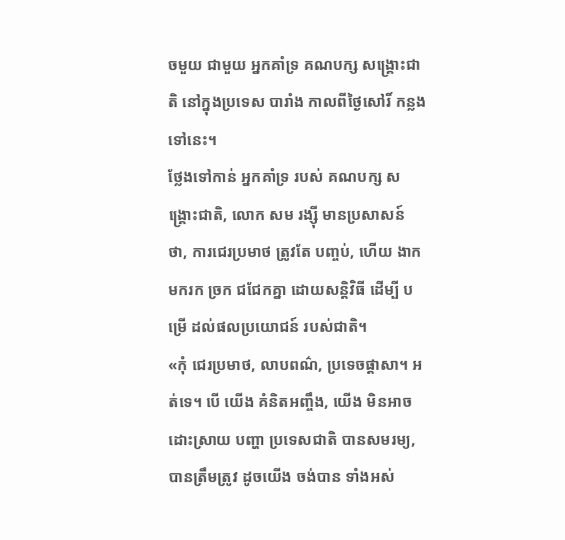ចមួយ ជាមួយ អ្នកគាំទ្រ គណបក្ស សង្គ្រោះជាតិ នៅក្នុងប្រទេស បារាំង កាលពីថ្ងៃសៅរិ៍ កន្លងទៅនេះ។
ថ្លែងទៅកាន់ អ្នកគាំទ្រ របស់ គណបក្ស សង្គ្រោះជាតិ, លោក សម រង្ស៊ី មានប្រសាសន៍ ថា, ការជេរប្រមាថ ត្រូវតែ បញ្ចប់, ហើយ ងាកមករក ច្រក ជជែកគ្នា ដោយសន្តិវិធី ដើម្បី បម្រើ ដល់ផលប្រយោជន៍ របស់ជាតិ។
«កុំ ជេរប្រមាថ, លាបពណ៌, ប្រទេចផ្តាសា។ អត់ទេ។ បើ យើង គំនិតអញ្ចឹង, យើង មិនអាច ដោះស្រាយ បញ្ហា ប្រទេសជាតិ បានសមរម្យ, បានត្រឹមត្រូវ ដូចយើង ចង់បាន ទាំងអស់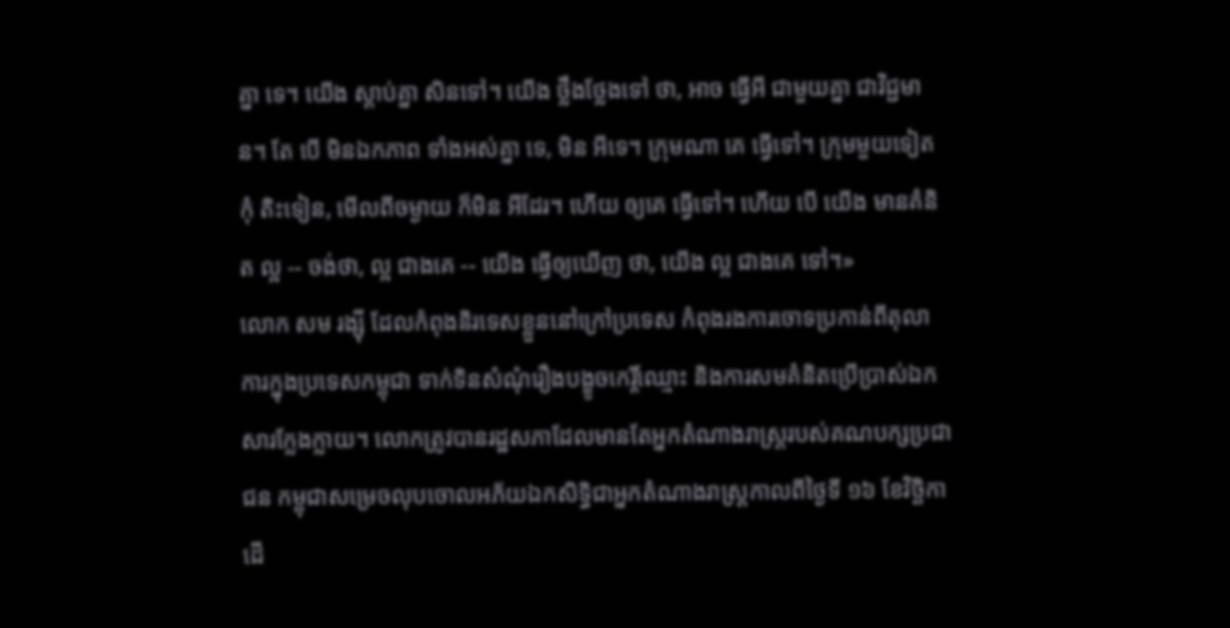គ្នា ទេ។ យើង ស្តាប់គ្នា សិនទៅ។ យើង ថ្លឹងថ្លែងទៅ ថា, អាច ធ្វើអី ជាមួយគ្នា ជាវិជ្ជមាន។ តែ បើ មិនឯកភាព ទាំងអស់គ្នា ទេ, មិន អីទេ។ ក្រុមណា គេ ធ្វើទៅ។ ក្រុមមួយទៀត កុំ តិះទៀន, មើលពីចម្ងាយ ក៏មិន អីដែរ។ ហើយ ឲ្យគេ ធ្វើទៅ។ ហើយ បើ យើង មានគំនិត ល្អ -- ចង់ថា, ល្អ ជាងគេ -- យើង ធ្វើឲ្យឃើញ ថា, យើង ល្អ ជាងគេ ទៅ។»
លោក សម រង្ស៊ី ដែលកំពុងនិរទេសខ្លួននៅក្រៅប្រទេស កំពុងរងការចោទប្រកាន់ពីតុលាការក្នុងប្រទេសកម្ពុជា ទាក់ទិនសំណុំរឿងបង្ខូចកេរ្តិ៍ឈ្មោះ និងការសមគំនិតប្រើប្រាស់ឯកសារក្លែងក្លាយ។ លោកត្រូវបានរដ្ឋសភាដែលមានតែអ្នកតំណាងរាស្រ្តរបស់គណបក្សប្រជាជន កម្ពុជាសម្រេចលុបចោលអភ័យឯកសិទ្ធិជាអ្នកតំណាងរាស្រ្តកាលពីថ្ងៃទី ១៦ ខែវិច្ឆិកា ដើ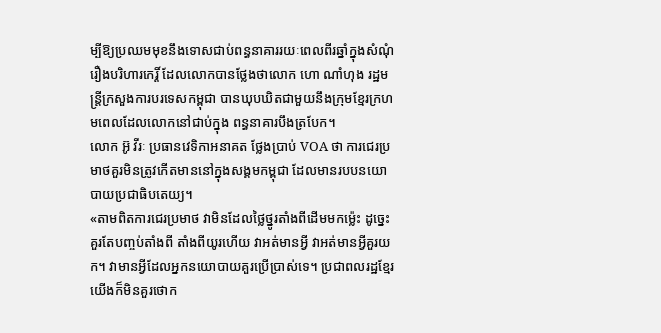ម្បីឱ្យប្រឈមមុខនឹងទោសជាប់ពន្ធនាគាររយៈពេលពីរឆ្នាំក្នុងសំណុំ រឿងបរិហារកេរ្តិ៍ ដែលលោកបានថ្លែងថាលោក ហោ ណាំហុង រដ្ឋមន្ត្រីក្រសួងការបរទេសកម្ពុជា បានឃុបឃិតជាមួយនឹងក្រុមខ្មែរក្រហមពេលដែលលោកនៅជាប់ក្នុង ពន្ធនាគារបឹងត្របែក។
លោក អ៊ូ វីរៈ ប្រធានវេទិកាអនាគត ថ្លែងប្រាប់ VOA ថា ការជេរប្រមាថគួរមិនត្រូវកើតមាននៅក្នុងសង្គមកម្ពុជា ដែលមានរបបនយោបាយប្រជាធិបតេយ្យ។
«តាមពិតការជេរប្រមាថ វាមិនដែលថ្លៃថ្នូរតាំងពីដើមមកម្ល៉េះ ដូច្នេះគួរតែបញ្ចប់តាំងពី តាំងពីយូរហើយ វាអត់មានអ្វី វាអត់មានអ្វីគួរយក។ វាមានអ្វីដែលអ្នកនយោបាយគួរប្រើប្រាស់ទេ។ ប្រជាពលរដ្ឋខ្មែរយើងក៏មិនគួរថោក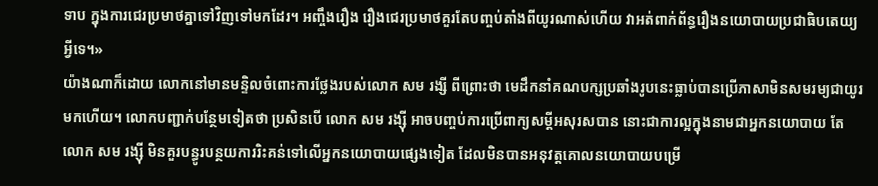ទាប ក្នុងការជេរប្រមាថគ្នាទៅវិញទៅមកដែរ។ អញ្ចឹងរឿង រឿងជេរប្រមាថគួរតែបញ្ចប់តាំងពីយូរណាស់ហើយ វាអត់ពាក់ព័ន្ធរឿងនយោបាយប្រជាធិបតេយ្យអ្វីទេ។»
យ៉ាងណាក៏ដោយ លោកនៅមានមន្ទិលចំពោះការថ្លែងរបស់លោក សម រង្សី ពីព្រោះថា មេដឹកនាំគណបក្សប្រឆាំងរូបនេះធ្លាប់បានប្រើភាសាមិនសមរម្យជាយូរ មកហើយ។ លោកបញ្ជាក់បន្ថែមទៀតថា ប្រសិនបើ លោក សម រង្ស៊ី អាចបញ្ចប់ការប្រើពាក្យសម្តីអសុរសបាន នោះជាការល្អក្នុងនាមជាអ្នកនយោបាយ តែលោក សម រង្ស៊ី មិនគួរបន្ធូរបន្ថយការរិះគន់ទៅលើអ្នកនយោបាយផ្សេងទៀត ដែលមិនបានអនុវត្តគោលនយោបាយបម្រើ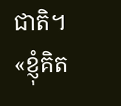ជាតិ។
«ខ្ញុំគិត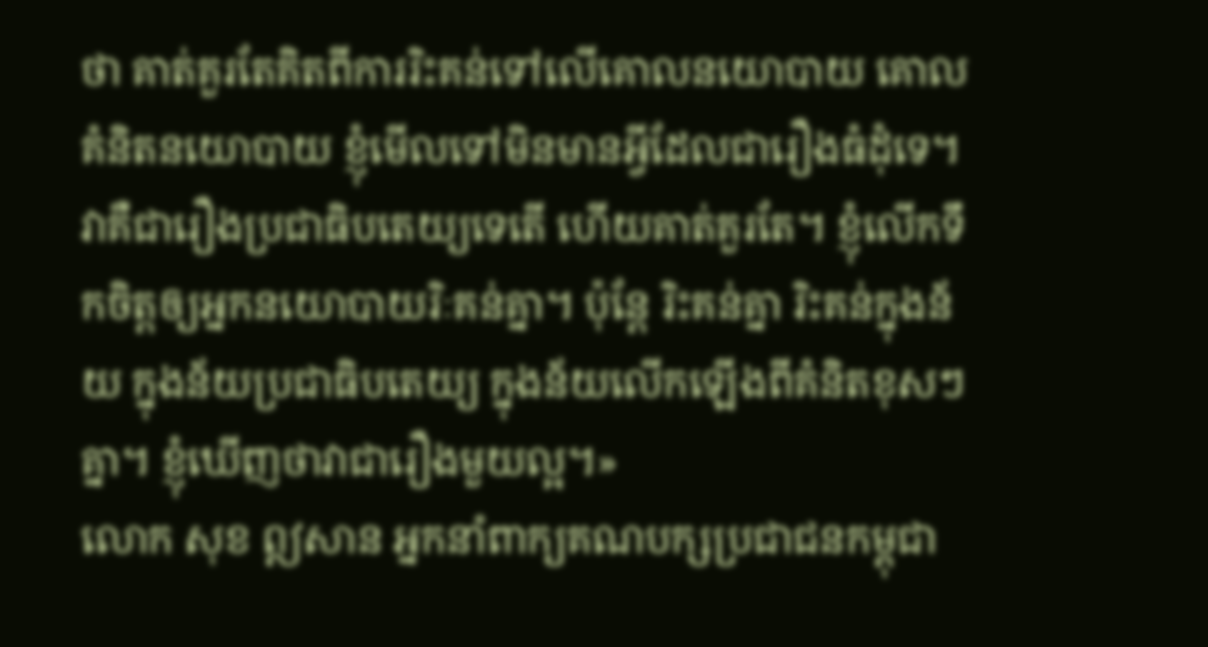ថា គាត់គួរតែគិតពីការរិះគន់ទៅលើគោលនយោបាយ គោលគំនិតនយោបាយ ខ្ញុំមើលទៅមិនមានអ្វីដែលជារឿងធំដុំទេ។ វាគឺជារឿងប្រជាធិបតេយ្យទេតើ ហើយគាត់គួរតែ។ ខ្ញុំលើកទឹកចិត្តឲ្យអ្នកនយោបាយរិៈគន់គ្នា។ ប៉ុន្តែ រិះគន់គ្នា រិះគន់ក្នុងន័យ ក្នុងន័យប្រជាធិបតេយ្យ ក្នុងន័យលើកឡើងពីគំនិតខុសៗគ្នា។ ខ្ញុំឃើញថាវាជារឿងមួយល្អ។»
លោក សុខ ឦសាន អ្នកនាំពាក្យគណបក្សប្រជាជនកម្ពុជា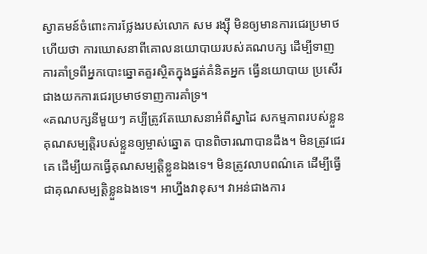ស្វាគមន៍ចំពោះការថ្លែងរបស់លោក សម រង្ស៊ី មិនឲ្យមានការជេរប្រមាថ ហើយថា ការឃោសនាពីគោលនយោបាយរបស់គណបក្ស ដើម្បីទាញការគាំទ្រពីអ្នកបោះឆ្នោតគួរស្ថិតក្នុងផ្នត់គំនិតអ្នក ធ្វើនយោបាយ ប្រសើរជាងយកការជេរប្រមាថទាញការគាំទ្រ។
«គណបក្សនីមួយៗ គប្បីត្រូវតែឃោសនាអំពីស្នាដៃ សកម្មភាពរបស់ខ្លួន គុណសម្បតិ្តរបស់ខ្លួនឲ្យម្ចាស់ឆ្នោត បានពិចារណាបានដឹង។ មិនត្រូវជេរគេ ដើម្បីយកធ្វើគុណសម្បត្តិខ្លួនឯងទេ។ មិនត្រូវលាបពណ៌គេ ដើម្បីធ្វើជាគុណសម្បត្តិខ្លួនឯងទេ។ អាហ្នឹងវាខុស។ វាអន់ជាងការ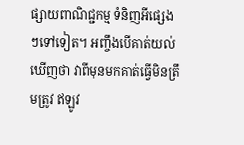ផ្សាយពាណិជ្ជកម្ម ទំនិញអីផ្សេងៗទៅទៀត។ អញ្ចឹងបើគាត់យល់ឃើញថា វាពីមុនមកគាត់ធ្វើមិនត្រឹមត្រូវ ឥឡូវ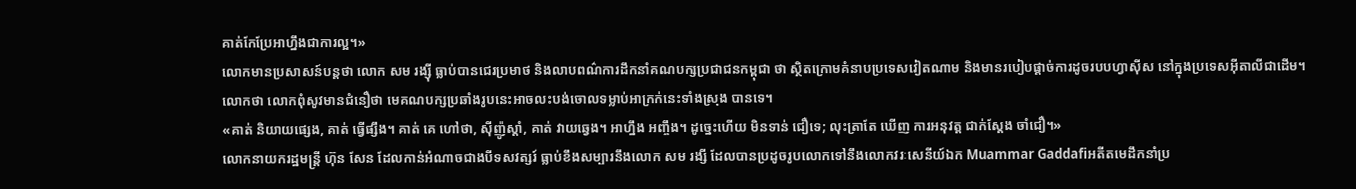គាត់កែប្រែអាហ្នឹងជាការល្អ។»
លោកមានប្រសាសន៍បន្តថា លោក សម រង្ស៊ី ធ្លាប់បានជេរប្រមាថ និងលាបពណ៌ការដឹកនាំគណបក្សប្រជាជនកម្ពុជា ថា ស្ថិតក្រោមគំនាបប្រទេសវៀតណាម និងមានរបៀបផ្តាច់ការដូចរបបហ្វាស៊ីស នៅក្នុងប្រទេសអ៊ីតាលីជាដើម។ លោកថា លោកពុំសូវមានជំនឿថា មេគណបក្សប្រឆាំងរូបនេះអាចលះបង់ចោលទម្លាប់អាក្រក់នេះទាំងស្រុង បានទេ។
«គាត់ និយាយផ្សេង, គាត់ ធ្វើផ្សឹង។ គាត់ គេ ហៅថា, ស៊ីញ៉ូស្តាំ, គាត់ វាយឆ្វេង។ អាហ្នឹង អញ្ចឹង។ ដូច្នេះហើយ មិនទាន់ ជឿទេ; លុះត្រាតែ ឃើញ ការអនុវត្ត ជាក់ស្តែង ចាំជឿ។»
លោកនាយករដ្ឋមន្ត្រី ហ៊ុន សែន ដែលកាន់អំណាចជាងបីទសវត្សរ៍ ធ្លាប់ខឹងសម្បារនឹងលោក សម រង្សី ដែលបានប្រដូចរូបលោកទៅនឹងលោកវរៈសេនីយ៍ឯក Muammar Gaddafiអតីតមេដឹកនាំប្រ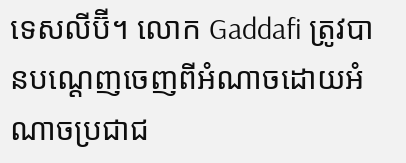ទេសលីប៊ី។ លោក Gaddafi ត្រូវបានបណ្តេញចេញពីអំណាចដោយអំណាចប្រជាជ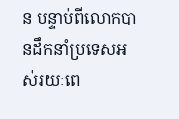ន បន្ទាប់ពីលោកបានដឹកនាំប្រទេសអស់រយៈពេ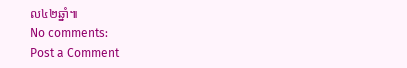ល៤២ឆ្នាំ៕
No comments:
Post a Comment